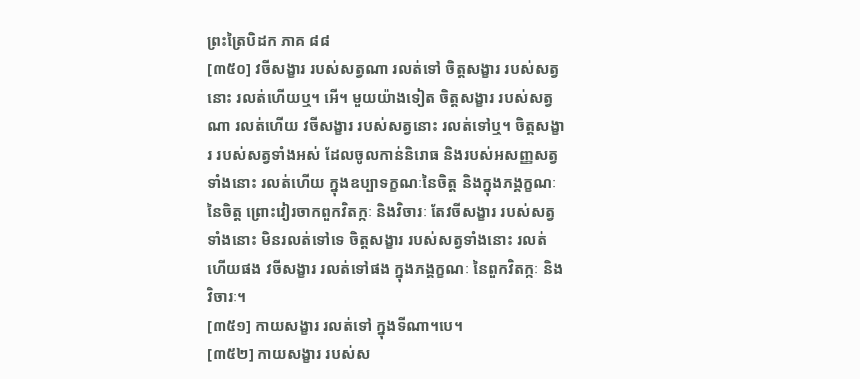ព្រះត្រៃបិដក ភាគ ៨៨
[៣៥០] វចីសង្ខារ របស់សត្វណា រលត់ទៅ ចិត្តសង្ខារ របស់សត្វនោះ រលត់ហើយឬ។ អើ។ មួយយ៉ាងទៀត ចិត្តសង្ខារ របស់សត្វណា រលត់ហើយ វចីសង្ខារ របស់សត្វនោះ រលត់ទៅឬ។ ចិត្តសង្ខារ របស់សត្វទាំងអស់ ដែលចូលកាន់និរោធ និងរបស់អសញ្ញសត្វទាំងនោះ រលត់ហើយ ក្នុងឧប្បាទក្ខណៈនៃចិត្ត និងក្នុងភង្គក្ខណៈនៃចិត្ត ព្រោះវៀរចាកពួកវិតក្កៈ និងវិចារៈ តែវចីសង្ខារ របស់សត្វទាំងនោះ មិនរលត់ទៅទេ ចិត្តសង្ខារ របស់សត្វទាំងនោះ រលត់ហើយផង វចីសង្ខារ រលត់ទៅផង ក្នុងភង្គក្ខណៈ នៃពួកវិតក្កៈ និងវិចារៈ។
[៣៥១] កាយសង្ខារ រលត់ទៅ ក្នុងទីណា។បេ។
[៣៥២] កាយសង្ខារ របស់ស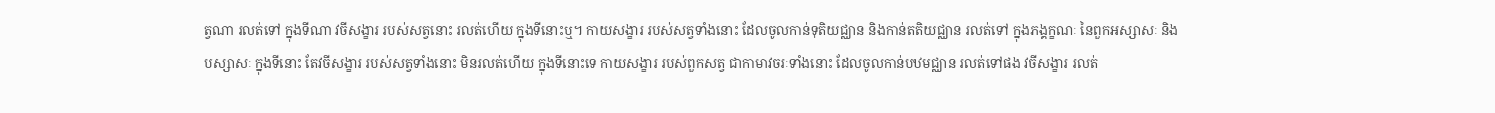ត្វណា រលត់ទៅ ក្នុងទីណា វចីសង្ខារ របស់សត្វនោះ រលត់ហើយ ក្នុងទីនោះឬ។ កាយសង្ខារ របស់សត្វទាំងនោះ ដែលចូលកាន់ទុតិយជ្ឈាន និងកាន់តតិយជ្ឈាន រលត់ទៅ ក្នុងភង្គក្ខណៈ នៃពួកអស្សាសៈ និងបស្សាសៈ ក្នុងទីនោះ តែវចីសង្ខារ របស់សត្វទាំងនោះ មិនរលត់ហើយ ក្នុងទីនោះទេ កាយសង្ខារ របស់ពួកសត្វ ជាកាមាវចរៈទាំងនោះ ដែលចូលកាន់បឋមជ្ឈាន រលត់ទៅផង វចីសង្ខារ រលត់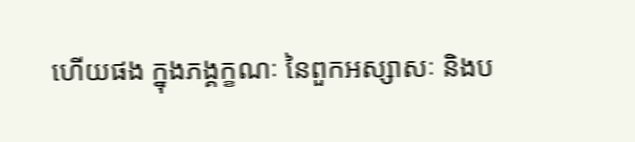ហើយផង ក្នុងភង្គក្ខណៈ នៃពួកអស្សាសៈ និងប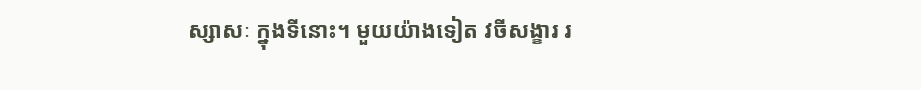ស្សាសៈ ក្នុងទីនោះ។ មួយយ៉ាងទៀត វចីសង្ខារ រ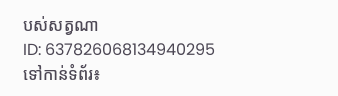បស់សត្វណា
ID: 637826068134940295
ទៅកាន់ទំព័រ៖